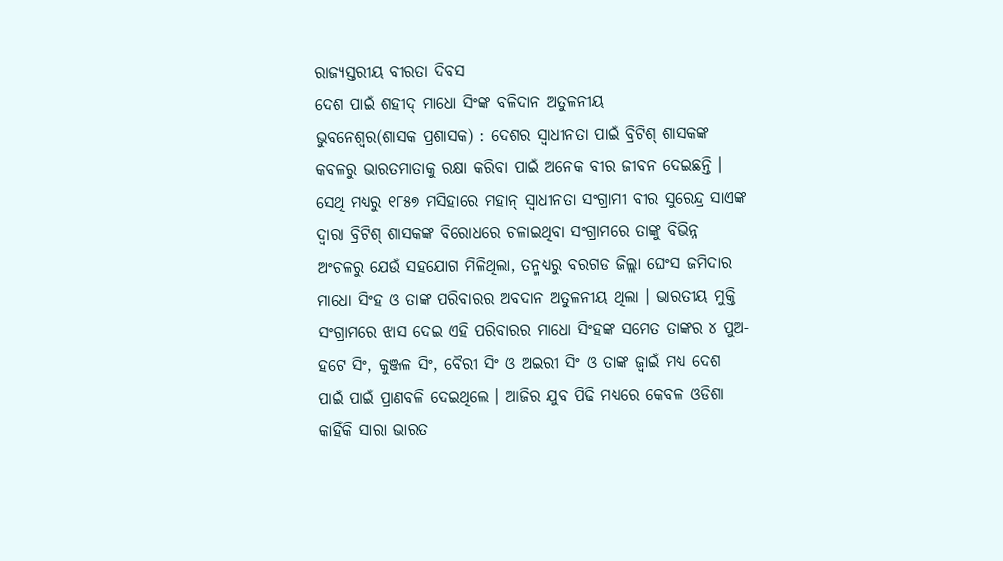ରାଜ୍ୟସ୍ତରୀୟ ବୀରତା ଦିବସ
ଦେଶ ପାଇଁ ଶହୀଦ୍ ମାଧୋ ସିଂଙ୍କ ବଳିଦାନ ଅତୁଳନୀୟ
ଭୁବନେଶ୍ୱର(ଶାସକ ପ୍ରଶାସକ) : ଦେଶର ସ୍ୱାଧୀନତା ପାଇଁ ବ୍ରିଟିଶ୍ ଶାସକଙ୍କ କବଳରୁ ଭାରତମାତାକୁ ରକ୍ଷା କରିବା ପାଇଁ ଅନେକ ବୀର ଜୀବନ ଦେଇଛନ୍ତି । ସେଥି ମଧ୍ୟରୁ ୧୮୫୭ ମସିହାରେ ମହାନ୍ ସ୍ୱାଧୀନତା ସଂଗ୍ରାମୀ ବୀର ସୁରେନ୍ଦ୍ର ସାଏଙ୍କ ଦ୍ୱାରା ବ୍ରିଟିଶ୍ ଶାସକଙ୍କ ବିରୋଧରେ ଚଳାଇଥିବା ସଂଗ୍ରାମରେ ତାଙ୍କୁ ବିଭିନ୍ନ ଅଂଚଳରୁ ଯେଉଁ ସହଯୋଗ ମିଳିଥିଲା, ତନ୍ମଧ୍ୟରୁ ବରଗଡ ଜିଲ୍ଲା ଘେଂସ ଜମିଦାର ମାଧୋ ସିଂହ ଓ ତାଙ୍କ ପରିବାରର ଅବଦାନ ଅତୁଳନୀୟ ଥିଲା । ଭାରତୀୟ ମୁକ୍ତି ସଂଗ୍ରାମରେ ଝାସ ଦେଇ ଏହି ପରିବାରର ମାଧୋ ସିଂହଙ୍କ ସମେତ ତାଙ୍କର ୪ ପୁଅ-ହଟେ ସିଂ, କୁଞ୍ଜଳ ସିଂ, ବୈରୀ ସିଂ ଓ ଅଇରୀ ସିଂ ଓ ତାଙ୍କ ଜ୍ୱାଇଁ ମଧ୍ୟ ଦେଶ ପାଇଁ ପାଇଁ ପ୍ରାଣବଳି ଦେଇଥିଲେ । ଆଜିର ଯୁବ ପିଢି ମଧ୍ୟରେ କେବଳ ଓଡିଶା କାହିଁକି ସାରା ଭାରତ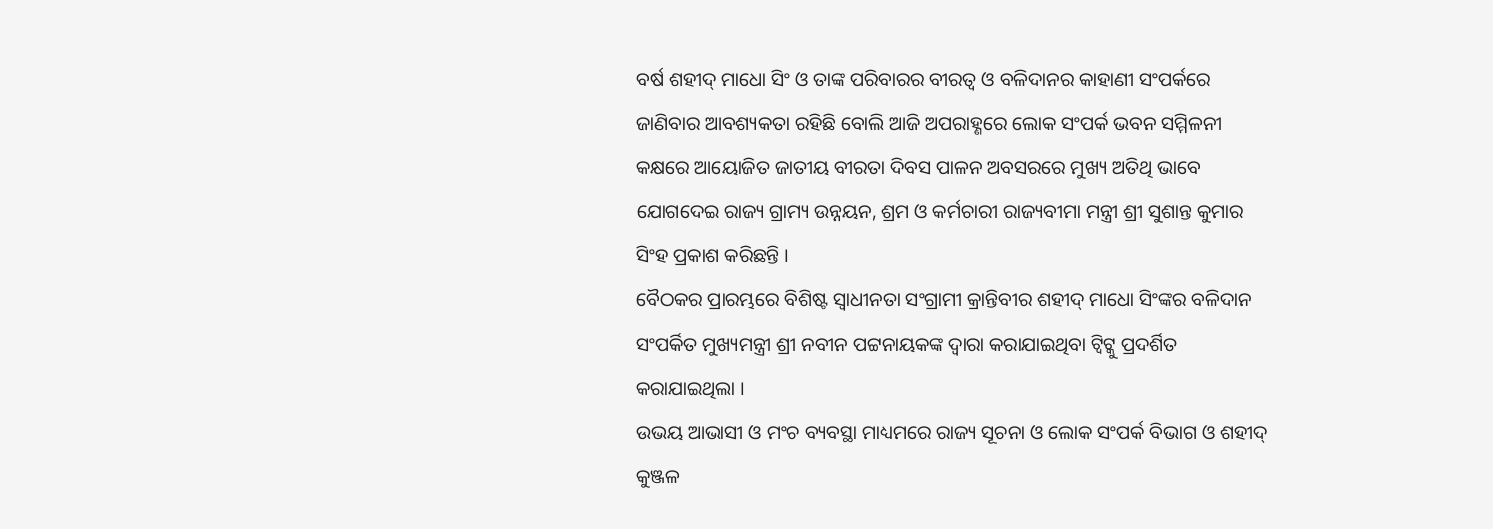ବର୍ଷ ଶହୀଦ୍ ମାଧୋ ସିଂ ଓ ତାଙ୍କ ପରିବାରର ବୀରତ୍ୱ ଓ ବଳିଦାନର କାହାଣୀ ସଂପର୍କରେ ଜାଣିବାର ଆବଶ୍ୟକତା ରହିଛି ବୋଲି ଆଜି ଅପରାହ୍ଣରେ ଲୋକ ସଂପର୍କ ଭବନ ସମ୍ମିଳନୀ କକ୍ଷରେ ଆୟୋଜିତ ଜାତୀୟ ବୀରତା ଦିବସ ପାଳନ ଅବସରରେ ମୁଖ୍ୟ ଅତିଥି ଭାବେ ଯୋଗଦେଇ ରାଜ୍ୟ ଗ୍ରାମ୍ୟ ଉନ୍ନୟନ, ଶ୍ରମ ଓ କର୍ମଚାରୀ ରାଜ୍ୟବୀମା ମନ୍ତ୍ରୀ ଶ୍ରୀ ସୁଶାନ୍ତ କୁମାର ସିଂହ ପ୍ରକାଶ କରିଛନ୍ତି ।
ବୈଠକର ପ୍ରାରମ୍ଭରେ ବିଶିଷ୍ଟ ସ୍ୱାଧୀନତା ସଂଗ୍ରାମୀ କ୍ରାନ୍ତିବୀର ଶହୀଦ୍ ମାଧୋ ସିଂଙ୍କର ବଳିଦାନ ସଂପର୍କିତ ମୁଖ୍ୟମନ୍ତ୍ରୀ ଶ୍ରୀ ନବୀନ ପଟ୍ଟନାୟକଙ୍କ ଦ୍ୱାରା କରାଯାଇଥିବା ଟ୍ୱିଟ୍କୁ ପ୍ରଦର୍ଶିତ କରାଯାଇଥିଲା ।
ଉଭୟ ଆଭାସୀ ଓ ମଂଚ ବ୍ୟବସ୍ଥା ମାଧ୍ୟମରେ ରାଜ୍ୟ ସୂଚନା ଓ ଲୋକ ସଂପର୍କ ବିଭାଗ ଓ ଶହୀଦ୍ କୁଞ୍ଜଳ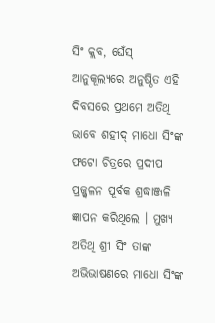ସିଂ କ୍ଲବ, ଘେଁସ୍ ଆନୁକୂଲ୍ୟରେ ଅନୁଷ୍ଠିତ ଏହି ଦିବସରେ ପ୍ରଥମେ ଅତିଥି ଭାବେ ଶହୀଦ୍ ମାଧୋ ସିଂଙ୍କ ଫଟୋ ଚିତ୍ରରେ ପ୍ରଦୀପ ପ୍ରଜ୍ଜ୍ୱଳନ ପୂର୍ବକ ଶ୍ରଦ୍ଧାଞ୍ଜଳି ଜ୍ଞାପନ କରିଥିଲେ । ମୁଖ୍ୟ ଅତିଥି ଶ୍ରୀ ସିଂ ତାଙ୍କ ଅଭିଭାଷଣରେ ମାଧୋ ସିଂଙ୍କ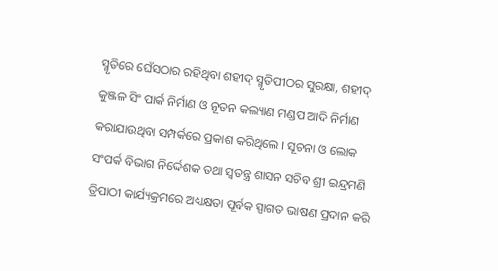ସ୍ମୃତିରେ ଘେଁସଠାର ରହିଥିବା ଶହୀଦ୍ ସ୍ମୃତିପୀଠର ସୁରକ୍ଷା, ଶହୀଦ୍ କୁଞ୍ଜଳ ସିଂ ପାର୍କ ନିର୍ମାଣ ଓ ନୂତନ କଲ୍ୟାଣ ମଣ୍ଡପ ଆଦି ନିର୍ମାଣ କରାଯାଉଥିବା ସମ୍ପର୍କରେ ପ୍ରକାଶ କରିଥିଲେ । ସୂଚନା ଓ ଲୋକ ସଂପର୍କ ବିଭାଗ ନିର୍ଦ୍ଦେଶକ ତଥା ସ୍ୱତନ୍ତ୍ର ଶାସନ ସଚିବ ଶ୍ରୀ ଇନ୍ଦ୍ରମଣି ତ୍ରିପାଠୀ କାର୍ଯ୍ୟକ୍ରମରେ ଅଧ୍ୟକ୍ଷତା ପୂର୍ବକ ସ୍ପାଗତ ଭାଷଣ ପ୍ରଦାନ କରି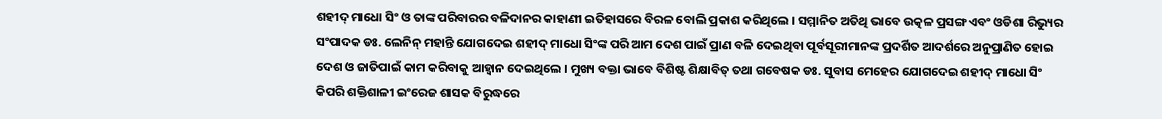ଶହୀଦ୍ ମାଧୋ ସିଂ ଓ ତାଙ୍କ ପରିବାରର ବଳିଦାନର କାହାଣୀ ଇତିହାସରେ ବିରଳ ବୋଲି ପ୍ରକାଶ କରିଥିଲେ । ସମ୍ମାନିତ ଅତିଥି ଭାବେ ଉତ୍କଳ ପ୍ରସଙ୍ଗ ଏବଂ ଓଡିଶା ରିଭ୍ୟୁର ସଂପାଦକ ଡଃ. ଲେନିନ୍ ମହାନ୍ତି ଯୋଗଦେଇ ଶହୀଦ୍ ମାଧୋ ସିଂଙ୍କ ପରି ଆମ ଦେଶ ପାଇଁ ପ୍ରାଣ ବଳି ଦେଇଥିବା ପୂର୍ବସୂରୀମାନଙ୍କ ପ୍ରଦର୍ଶିତ ଆଦର୍ଶରେ ଅନୁପ୍ରାଣିତ ହୋଇ ଦେଶ ଓ ଜାତିପାଇଁ କାମ କରିବାକୁ ଆହ୍ୱାନ ଦେଇଥିଲେ । ମୁଖ୍ୟ ବକ୍ତା ଭାବେ ବିଶିଷ୍ଟ ଶିକ୍ଷାବିତ୍ ତଥା ଗବେଷକ ଡଃ. ସୁବାସ ମେହେର ଯୋଗଦେଇ ଶହୀଦ୍ ମାଧୋ ସିଂ କିପରି ଶକ୍ତିଶାଳୀ ଇଂରେଜ ଶାସକ ବିରୁଦ୍ଧରେ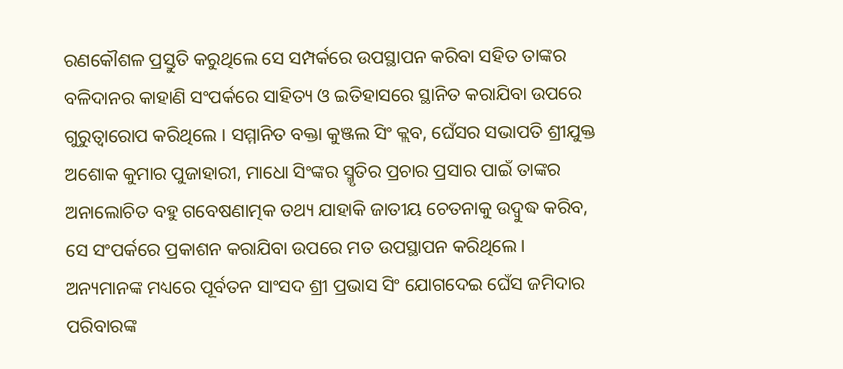ରଣକୌଶଳ ପ୍ରସ୍ତୁତି କରୁଥିଲେ ସେ ସମ୍ପର୍କରେ ଉପସ୍ଥାପନ କରିବା ସହିତ ତାଙ୍କର ବଳିଦାନର କାହାଣି ସଂପର୍କରେ ସାହିତ୍ୟ ଓ ଇତିହାସରେ ସ୍ଥାନିତ କରାଯିବା ଉପରେ ଗୁରୁତ୍ୱାରୋପ କରିଥିଲେ । ସମ୍ମାନିତ ବକ୍ତା କୁଞ୍ଜଲ ସିଂ କ୍ଲବ, ଘେଁସର ସଭାପତି ଶ୍ରୀଯୁକ୍ତ ଅଶୋକ କୁମାର ପୁଜାହାରୀ, ମାଧୋ ସିଂଙ୍କର ସ୍ମୃତିର ପ୍ରଚାର ପ୍ରସାର ପାଇଁ ତାଙ୍କର ଅନାଲୋଚିତ ବହୁ ଗବେଷଣାତ୍ମକ ତଥ୍ୟ ଯାହାକି ଜାତୀୟ ଚେତନାକୁ ଉଦ୍ବୁଦ୍ଧ କରିବ, ସେ ସଂପର୍କରେ ପ୍ରକାଶନ କରାଯିବା ଉପରେ ମତ ଉପସ୍ଥାପନ କରିଥିଲେ । ଅନ୍ୟମାନଙ୍କ ମଧ୍ୟରେ ପୂର୍ବତନ ସାଂସଦ ଶ୍ରୀ ପ୍ରଭାସ ସିଂ ଯୋଗଦେଇ ଘେଁସ ଜମିଦାର ପରିବାରଙ୍କ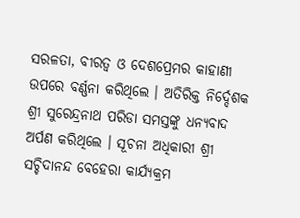ସରଳତା, ବୀରତ୍ୱ ଓ ଦେଶପ୍ରେମର କାହାଣୀ ଉପରେ ବର୍ଣ୍ଣନା କରିଥିଲେ । ଅତିରିକ୍ତ ନିର୍ଦ୍ଦେଶକ ଶ୍ରୀ ସୁରେନ୍ଦ୍ରନାଥ ପରିଡା ସମସ୍ତଙ୍କୁ ଧନ୍ୟବାଦ ଅର୍ପଣ କରିଥିଲେ । ସୂଚନା ଅଧିକାରୀ ଶ୍ରୀ ସଚ୍ଚିଦାନନ୍ଦ ବେହେରା କାର୍ଯ୍ୟକ୍ରମ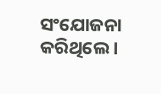ସଂଯୋଜନା କରିଥିଲେ ।